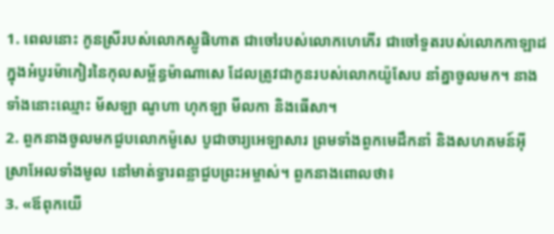1. ពេលនោះ កូនស្រីរបស់លោកស្លូផិហាត ជាចៅរបស់លោកហេភើរ ជាចៅទួតរបស់លោកកាឡាដ ក្នុងអំបូរម៉ាកៀរនៃកុលសម្ព័ន្ធម៉ាណាសេ ដែលត្រូវជាកូនរបស់លោកយ៉ូសែប នាំគ្នាចូលមក។ នាងទាំងនោះឈ្មោះ ម័សឡា ណូហា ហុកឡា មីលកា និងធើសា។
2. ពួកនាងចូលមកជួបលោកម៉ូសេ បូជាចារ្យអេឡាសារ ព្រមទាំងពួកមេដឹកនាំ និងសហគមន៍អ៊ីស្រាអែលទាំងមូល នៅមាត់ទ្វារពន្លាជួបព្រះអម្ចាស់។ ពួកនាងពោលថា៖
3. «ឪពុកយើ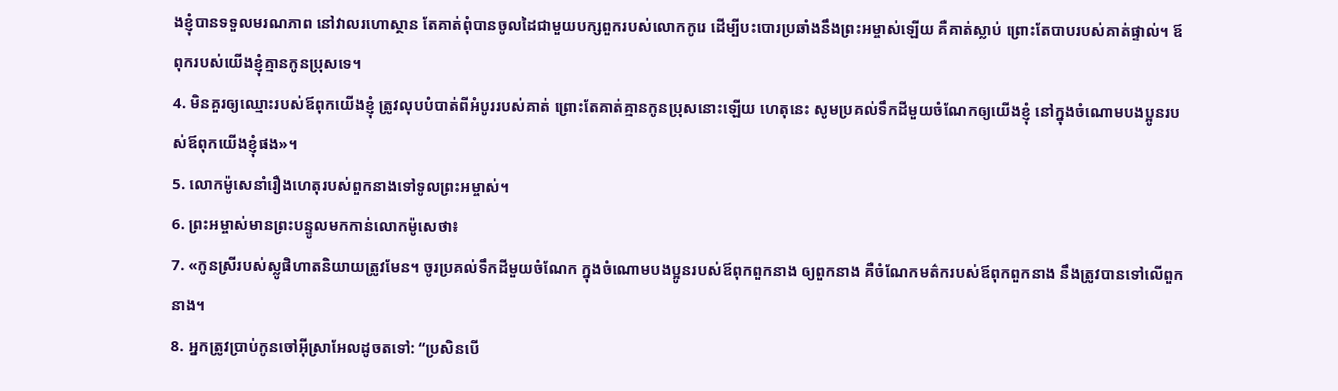ងខ្ញុំបានទទួលមរណភាព នៅវាលរហោស្ថាន តែគាត់ពុំបានចូលដៃជាមួយបក្សពួករបស់លោកកូរេ ដើម្បីបះបោរប្រឆាំងនឹងព្រះអម្ចាស់ឡើយ គឺគាត់ស្លាប់ ព្រោះតែបាបរបស់គាត់ផ្ទាល់។ ឪពុករបស់យើងខ្ញុំគ្មានកូនប្រុសទេ។
4. មិនគួរឲ្យឈ្មោះរបស់ឪពុកយើងខ្ញុំ ត្រូវលុបបំបាត់ពីអំបូររបស់គាត់ ព្រោះតែគាត់គ្មានកូនប្រុសនោះឡើយ ហេតុនេះ សូមប្រគល់ទឹកដីមួយចំណែកឲ្យយើងខ្ញុំ នៅក្នុងចំណោមបងប្អូនរបស់ឪពុកយើងខ្ញុំផង»។
5. លោកម៉ូសេនាំរឿងហេតុរបស់ពួកនាងទៅទូលព្រះអម្ចាស់។
6. ព្រះអម្ចាស់មានព្រះបន្ទូលមកកាន់លោកម៉ូសេថា៖
7. «កូនស្រីរបស់ស្លូផិហាតនិយាយត្រូវមែន។ ចូរប្រគល់ទឹកដីមួយចំណែក ក្នុងចំណោមបងប្អូនរបស់ឪពុកពួកនាង ឲ្យពួកនាង គឺចំណែកមត៌ករបស់ឪពុកពួកនាង នឹងត្រូវបានទៅលើពួកនាង។
8. អ្នកត្រូវប្រាប់កូនចៅអ៊ីស្រាអែលដូចតទៅ: “ប្រសិនបើ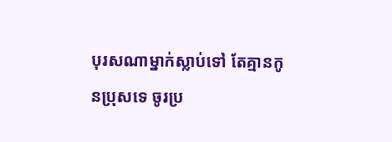បុរសណាម្នាក់ស្លាប់ទៅ តែគ្មានកូនប្រុសទេ ចូរប្រ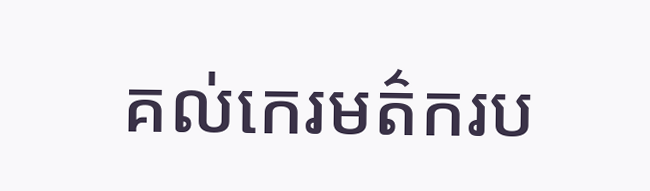គល់កេរមត៌ករប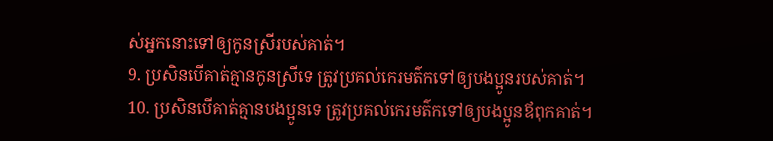ស់អ្នកនោះទៅឲ្យកូនស្រីរបស់គាត់។
9. ប្រសិនបើគាត់គ្មានកូនស្រីទេ ត្រូវប្រគល់កេរមត៌កទៅឲ្យបងប្អូនរបស់គាត់។
10. ប្រសិនបើគាត់គ្មានបងប្អូនទេ ត្រូវប្រគល់កេរមត៌កទៅឲ្យបងប្អូនឪពុកគាត់។